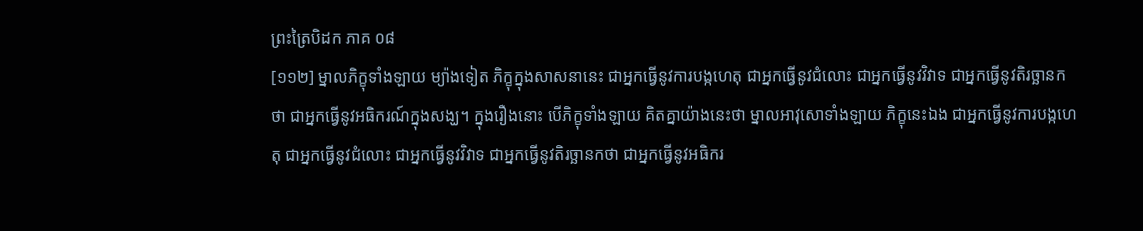ព្រះត្រៃបិដក ភាគ ០៨
[១១២] ម្នាលភិក្ខុទាំងឡាយ ម្យ៉ាងទៀត ភិក្ខុក្នុងសាសនានេះ ជាអ្នកធ្វើនូវការបង្កហេតុ ជាអ្នកធ្វើនូវជំលោះ ជាអ្នកធ្វើនូវវិវាទ ជាអ្នកធ្វើនូវតិរច្ឆានកថា ជាអ្នកធ្វើនូវអធិករណ៍ក្នុងសង្ឃ។ ក្នុងរឿងនោះ បើភិក្ខុទាំងឡាយ គិតគ្នាយ៉ាងនេះថា ម្នាលអាវុសោទាំងឡាយ ភិក្ខុនេះឯង ជាអ្នកធ្វើនូវការបង្កហេតុ ជាអ្នកធ្វើនូវជំលោះ ជាអ្នកធ្វើនូវវិវាទ ជាអ្នកធ្វើនូវតិរច្ឆានកថា ជាអ្នកធ្វើនូវអធិករ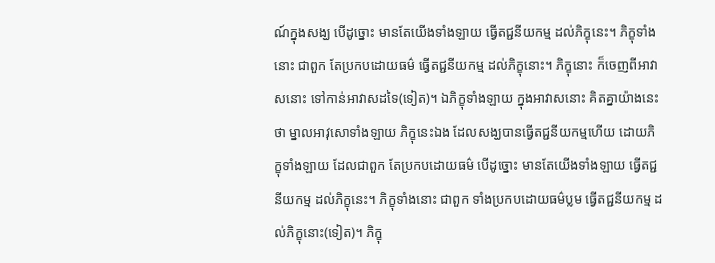ណ៍ក្នុងសង្ឃ បើដូច្នោះ មានតែយើងទាំងឡាយ ធ្វើតជ្ជនីយកម្ម ដល់ភិក្ខុនេះ។ ភិក្ខុទាំងនោះ ជាពួក តែប្រកបដោយធម៌ ធ្វើតជ្ជនីយកម្ម ដល់ភិក្ខុនោះ។ ភិក្ខុនោះ ក៏ចេញពីអាវាសនោះ ទៅកាន់អាវាសដទៃ(ទៀត)។ ឯភិក្ខុទាំងឡាយ ក្នុងអាវាសនោះ គិតគ្នាយ៉ាងនេះថា ម្នាលអាវុសោទាំងឡាយ ភិក្ខុនេះឯង ដែលសង្ឃបានធ្វើតជ្ជនីយកម្មហើយ ដោយភិក្ខុទាំងឡាយ ដែលជាពួក តែប្រកបដោយធម៌ បើដូច្នោះ មានតែយើងទាំងឡាយ ធ្វើតជ្ជនីយកម្ម ដល់ភិក្ខុនេះ។ ភិក្ខុទាំងនោះ ជាពួក ទាំងប្រកបដោយធម៌ប្លម ធ្វើតជ្ជនីយកម្ម ដល់ភិក្ខុនោះ(ទៀត)។ ភិក្ខុ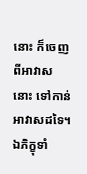នោះ ក៏ចេញពីអាវាសនោះ ទៅកាន់អាវាសដទៃ។ ឯភិក្ខុទាំ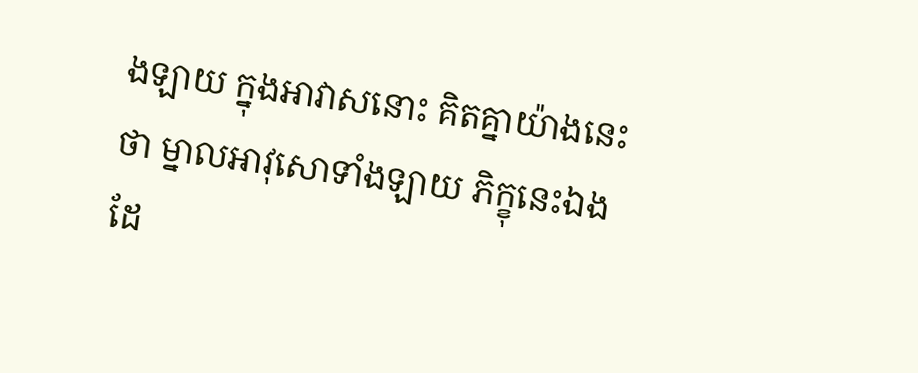ងឡាយ ក្នុងអាវាសនោះ គិតគ្នាយ៉ាងនេះថា ម្នាលអាវុសោទាំងឡាយ ភិក្ខុនេះឯង ដែ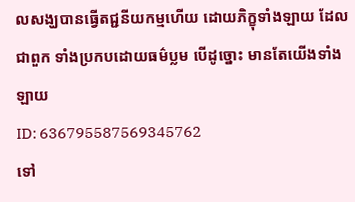លសង្ឃបានធ្វើតជ្ជនីយកម្មហើយ ដោយភិក្ខុទាំងឡាយ ដែលជាពួក ទាំងប្រកបដោយធម៌ប្លម បើដូច្នោះ មានតែយើងទាំងឡាយ
ID: 636795587569345762
ទៅ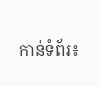កាន់ទំព័រ៖